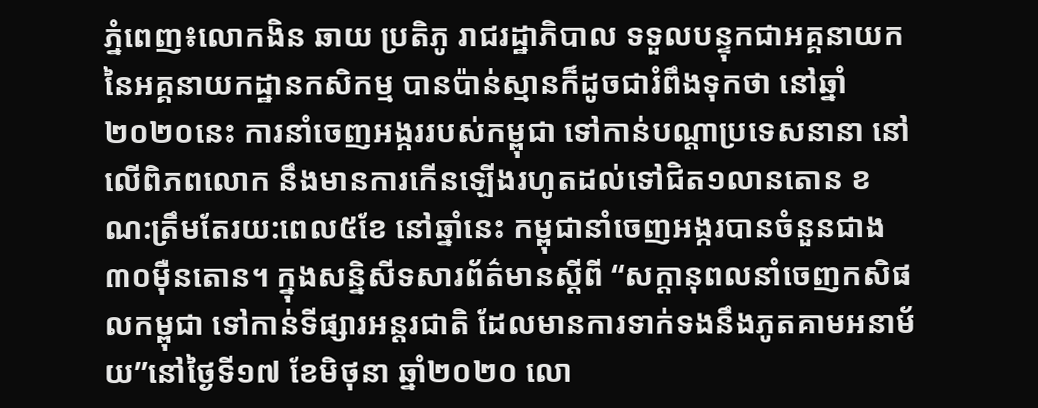ភ្នំពេញ៖លោកងិន ឆាយ ប្រតិភូ រាជរដ្ឋាភិបាល ទទួលបន្ទុកជាអគ្គនាយក នៃអគ្គនាយកដ្ឋានកសិកម្ម បានប៉ាន់ស្មានក៏ដូចជារំពឹងទុកថា នៅឆ្នាំ២០២០នេះ ការនាំចេញអង្កររបស់កម្ពុជា ទៅកាន់បណ្ដាប្រទេសនានា នៅលើពិភពលោក នឹងមានការកើនឡើងរហូតដល់ទៅជិត១លានតោន ខណ:ត្រឹមតែរយ:ពេល៥ខែ នៅឆ្នាំនេះ កម្ពុជានាំចេញអង្ករបានចំនួនជាង៣០ម៉ឺនតោន។ ក្នុងសន្និសីទសារព័ត៌មានស្តីពី “សក្ដានុពលនាំចេញកសិផលកម្ពុជា ទៅកាន់ទីផ្សារអន្តរជាតិ ដែលមានការទាក់ទងនឹងភូតគាមអនាម័យ”នៅថ្ងៃទី១៧ ខែមិថុនា ឆ្នាំ២០២០ លោ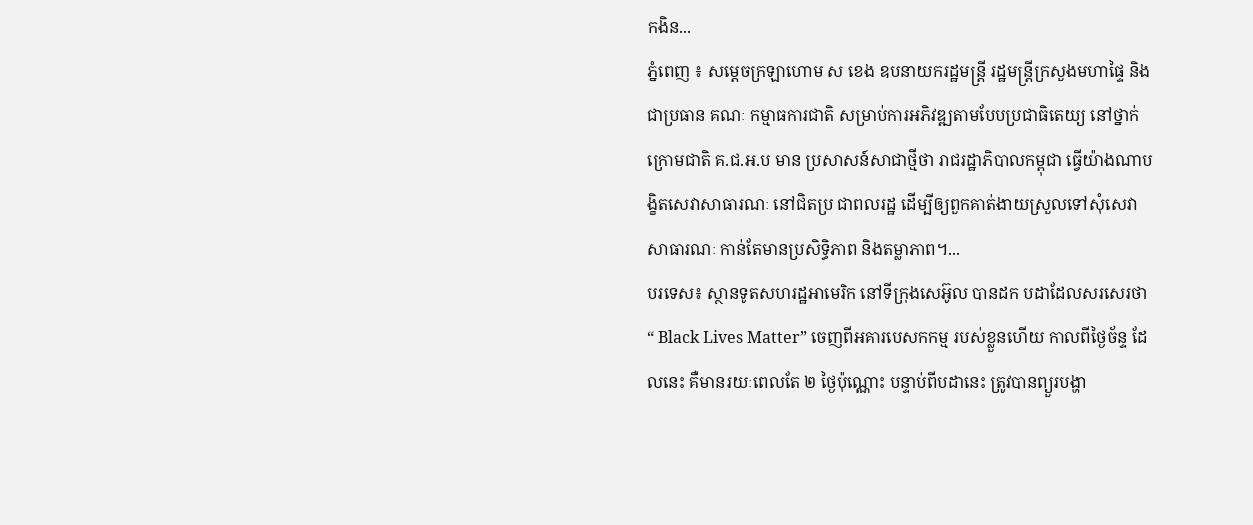កងិន...
ភ្នំពេញ ៖ សម្ដេចក្រឡាហោម ស ខេង ឧបនាយករដ្ឋមន្ដ្រី រដ្ឋមន្ដ្រីក្រសួងមហាផ្ទៃ និងជាប្រធាន គណៈ កម្មាធការជាតិ សម្រាប់ការអភិវឌ្ឍតាមបែបប្រជាធិតេយ្យ នៅថ្នាក់ក្រោមជាតិ គ.ជ.អ.ប មាន ប្រសាសន៍សាជាថ្មីថា រាជរដ្ឋាភិបាលកម្ពុជា ធ្វើយ៉ាងណាបង្ខិតសេវាសាធារណៈ នៅជិតប្រ ជាពលរដ្ឋ ដើម្បីឲ្យពួកគាត់ងាយស្រួលទៅសុំសេវាសាធារណៈ កាន់តែមានប្រសិទ្ធិភាព និងតម្លាភាព។...
បរទេស៖ ស្ថានទូតសហរដ្ឋអាមេរិក នៅទីក្រុងសេអ៊ូល បានដក បដាដែលសរសេរថា “ Black Lives Matter” ចេញពីអគារបេសកកម្ម របស់ខ្លួនហើយ កាលពីថ្ងៃច័ន្ទ ដែលនេះ គឺមានរយៈពេលតែ ២ ថ្ងៃប៉ុណ្ណោះ បន្ទាប់ពីបដានេះ ត្រូវបានព្យួរបង្ហា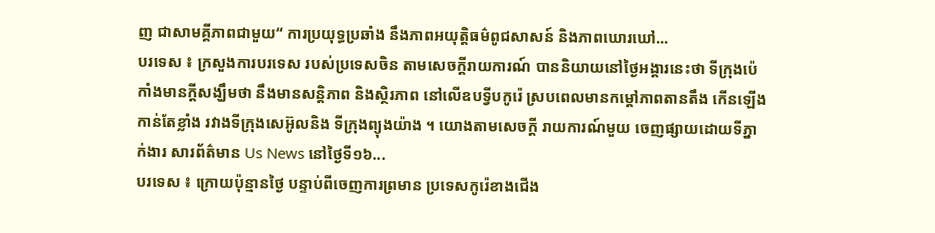ញ ជាសាមគ្គីភាពជាមួយ“ ការប្រយុទ្ធប្រឆាំង នឹងភាពអយុត្តិធម៌ពូជសាសន៍ និងភាពឃោរឃៅ...
បរទេស ៖ ក្រសួងការបរទេស របស់ប្រទេសចិន តាមសេចក្តីរាយការណ៍ បាននិយាយនៅថ្ងៃអង្គារនេះថា ទីក្រុងប៉េកាំងមានក្តីសង្ឃឹមថា នឹងមានសន្តិភាព និងស្ថិរភាព នៅលើឧបទ្វីបកូរ៉េ ស្របពេលមានកម្តៅភាពតានតឹង កើនឡើងកាន់តែខ្លាំង រវាងទីក្រុងសេអ៊ូលនិង ទីក្រុងព្យុងយ៉ាង ។ យោងតាមសេចក្តី រាយការណ៍មួយ ចេញផ្សាយដោយទីភ្នាក់ងារ សារព័ត៌មាន Us News នៅថ្ងៃទី១៦...
បរទេស ៖ ក្រោយប៉ុន្មានថ្ងៃ បន្ទាប់ពីចេញការព្រមាន ប្រទេសកូរ៉េខាងជើង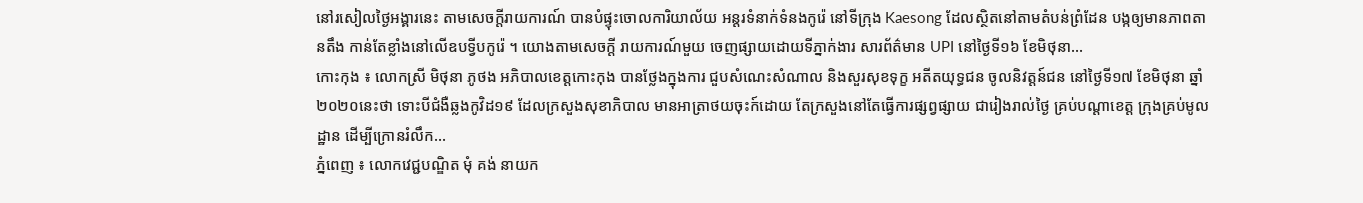នៅរសៀលថ្ងៃអង្គារនេះ តាមសេចក្តីរាយការណ៍ បានបំផ្ទុះចោលការិយាល័យ អន្តរទំនាក់ទំនងកូរ៉េ នៅទីក្រុង Kaesong ដែលស្ថិតនៅតាមតំបន់ព្រំដែន បង្កឲ្យមានភាពតានតឹង កាន់តែខ្លាំងនៅលើឧបទ្វីបកូរ៉េ ។ យោងតាមសេចក្តី រាយការណ៍មួយ ចេញផ្សាយដោយទីភ្នាក់ងារ សារព័ត៌មាន UPI នៅថ្ងៃទី១៦ ខែមិថុនា...
កោះកុង ៖ លោកស្រី មិថុនា ភូថង អភិបាលខេត្តកោះកុង បានថ្លែងក្នុងការ ជួបសំណេះសំណាល និងសួរសុខទុក្ខ អតីតយុទ្ធជន ចូលនិវត្តន៍ជន នៅថ្ងៃទី១៧ ខែមិថុនា ឆ្នាំ២០២០នេះថា ទោះបីជំងឺឆ្លងកូវិដ១៩ ដែលក្រសួងសុខាភិបាល មានអាត្រាថយចុះក៍ដោយ តែក្រសួងនៅតែធ្វើការផ្សព្វផ្សាយ ជារៀងរាល់ថ្ងៃ គ្រប់បណ្តាខេត្ត ក្រុងគ្រប់មូលដ្ឋាន ដើម្បីក្រោនរំលឹក...
ភ្នំពេញ ៖ លោកវេជ្ជបណ្ឌិត មុំ គង់ នាយក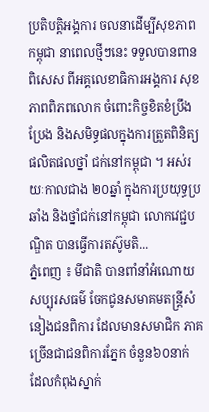ប្រតិបត្តិអង្គការ ចលនាដើម្បីសុខភាពកម្ពុជា នាពេលថ្មីៗនេះ ទទួលបានពានពិសេស ពីអគ្គលេខាធិការអង្គការ សុខភាពពិភពលោក ចំពោះកិច្ចខិតខំប្រឹងប្រែង និងសមិទ្ធផលក្នុងការត្រួតពិនិត្យ ផលិតផលថ្នាំ ជក់នៅកម្ពុជា ។ អស់រយៈកាលជាង ២០ឆ្នាំ ក្នុងការប្រយុទ្ធប្រឆាំង និងថ្នាំជក់នៅកម្ពុជា លោកវេជ្ជបណ្ឌិត បានធ្វើការតស៊ូមតិ...
ភ្នំពេញ ៖ មីជាតិ បានពាំនាំអំណោយ សប្បុរសធម៌ ចែកជូនសមាគមតន្ត្រីសំនៀងជនពិការ ដែលមានសមាជិក ភាគច្រើនជាជនពិការភ្នែក ចំនួន៦០នាក់ ដែលកំពុងស្នាក់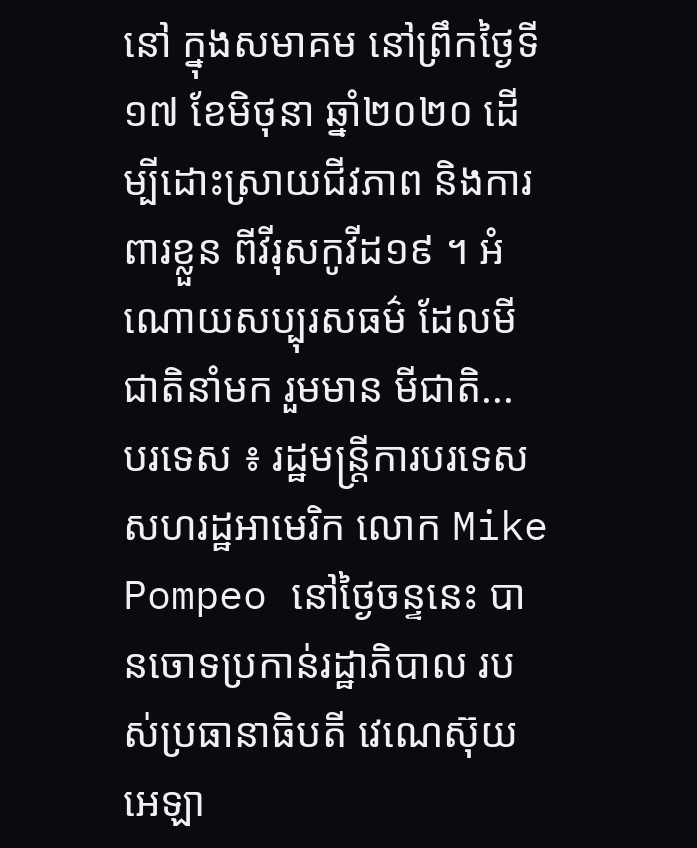នៅ ក្នុងសមាគម នៅព្រឹកថ្ងៃទី១៧ ខែមិថុនា ឆ្នាំ២០២០ ដើម្បីដោះស្រាយជីវភាព និងការពារខ្លួន ពីវីរុសកូវីដ១៩ ។ អំណោយសប្បុរសធម៌ ដែលមីជាតិនាំមក រួមមាន មីជាតិ...
បរទេស ៖ រដ្ឋមន្ត្រីការបរទេស សហរដ្ឋអាមេរិក លោក Mike Pompeo នៅថ្ងៃចន្ទនេះ បានចោទប្រកាន់រដ្ឋាភិបាល របស់ប្រធានាធិបតី វេណេស៊ុយអេឡា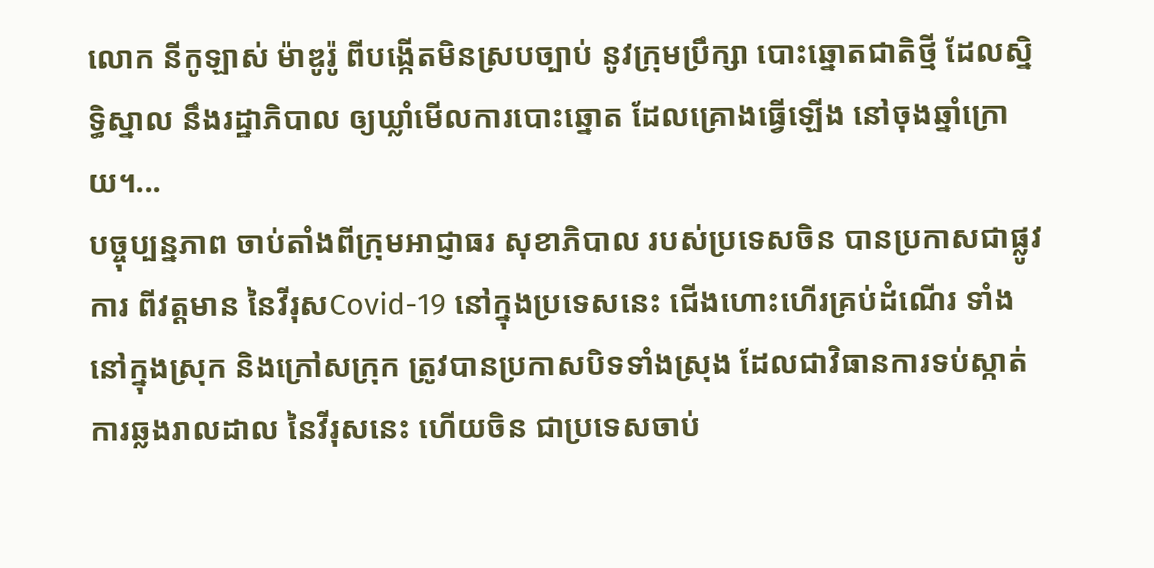លោក នីកូឡាស់ ម៉ាឌូរ៉ូ ពីបង្កើតមិនស្របច្បាប់ នូវក្រុមប្រឹក្សា បោះឆ្នោតជាតិថ្មី ដែលស្និទ្ធិស្នាល នឹងរដ្ឋាភិបាល ឲ្យឃ្លាំមើលការបោះឆ្នោត ដែលគ្រោងធ្វើឡើង នៅចុងឆ្នាំក្រោយ។...
បច្ចុប្បន្នភាព ចាប់តាំងពីក្រុមអាជ្ញាធរ សុខាភិបាល របស់ប្រទេសចិន បានប្រកាសជាផ្លូវការ ពីវត្តមាន នៃវីរុសCovid-19 នៅក្នុងប្រទេសនេះ ជើងហោះហើរគ្រប់ដំណើរ ទាំងនៅក្នុងស្រុក និងក្រៅសក្រុក ត្រូវបានប្រកាសបិទទាំងស្រុង ដែលជាវិធានការទប់ស្កាត់ ការឆ្លងរាលដាល នៃវីរុសនេះ ហើយចិន ជាប្រទេសចាប់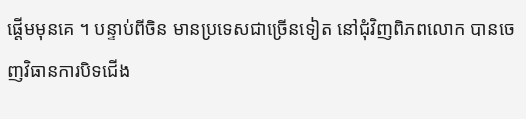ផ្តើមមុនគេ ។ បន្ទាប់ពីចិន មានប្រទេសជាច្រើនទៀត នៅជុំវិញពិភពលោក បានចេញវិធានការបិទជើង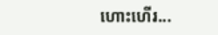ហោះហើរ...